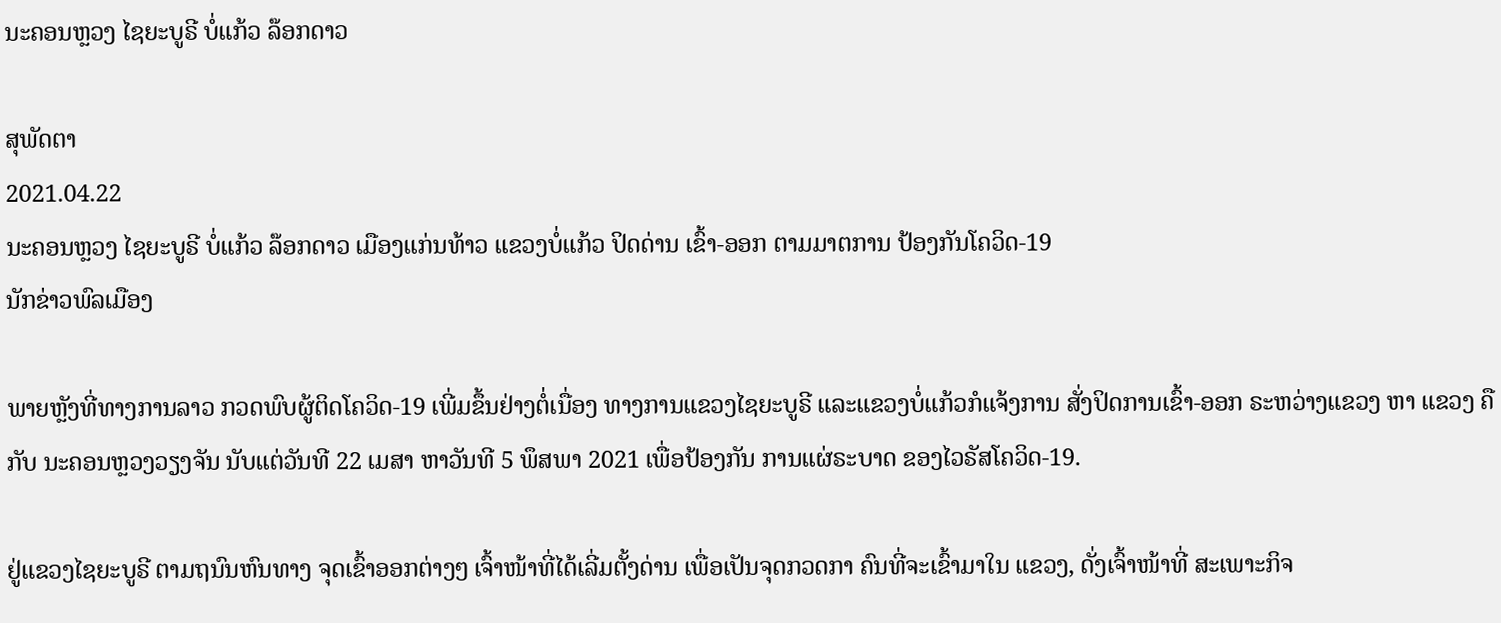ນະຄອນຫຼວງ ໄຊຍະບູຣີ ບໍ່ແກ້ວ ລ໊ອກດາວ

ສຸພັດຕາ
2021.04.22
ນະຄອນຫຼວງ ໄຊຍະບູຣີ ບໍ່ແກ້ວ ລ໊ອກດາວ ເມືອງແກ່ນທ້າວ ແຂວງບໍ່ແກ້ວ ປິດດ່ານ ເຂົ້າ-ອອກ ຕາມມາຕການ ປ້ອງກັນໂຄວິດ-19
ນັກຂ່າວພົລເມືອງ

ພາຍຫຼັງທີ່ທາງການລາວ ກວດພົບຜູ້ຕິດໂຄວິດ-19 ເພີ່ມຂຶ້ນຢ່າງຕໍ່ເນື່ອງ ທາງການແຂວງໄຊຍະບູຣີ ແລະແຂວງບໍ່ແກ້ວກໍແຈ້ງການ ສັ່ງປິດການເຂົ້າ-ອອກ ຣະຫວ່າງແຂວງ ຫາ ແຂວງ ຄືກັບ ນະຄອນຫຼວງວຽງຈັນ ນັບແຕ່ວັນທີ 22 ເມສາ ຫາວັນທີ 5 ພຶສພາ 2021 ເພື່ອປ້ອງກັນ ການແຜ່ຣະບາດ ຂອງໄວຣັສໂຄວິດ-19.

ຢູ່ແຂວງໄຊຍະບູຣີ ຕາມຖນົນຫົນທາງ ຈຸດເຂົ້າອອກຕ່າງໆ ເຈົ້າໜ້າທີ່ໄດ້ເລີ່ມຕັ້ງດ່ານ ເພື່ອເປັນຈຸດກວດກາ ຄົນທີ່ຈະເຂົ້າມາໃນ ແຂວງ, ດັ່ງເຈົ້າໜ້າທີ່ ສະເພາະກິຈ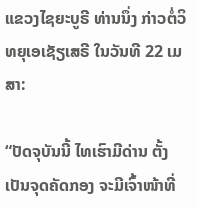ແຂວງໄຊຍະບູຣີ ທ່ານນຶ່ງ ກ່າວຕໍ່ວິທຍຸເອເຊັຽເສຣີ ໃນວັນທີ 22 ເມສາ:

“ປັດຈຸບັນນີ້ ໄທເຮົາມີດ່ານ ຕັ້ງເປັນຈຸດຄັດກອງ ຈະມີເຈົ້າໜ້າທີ່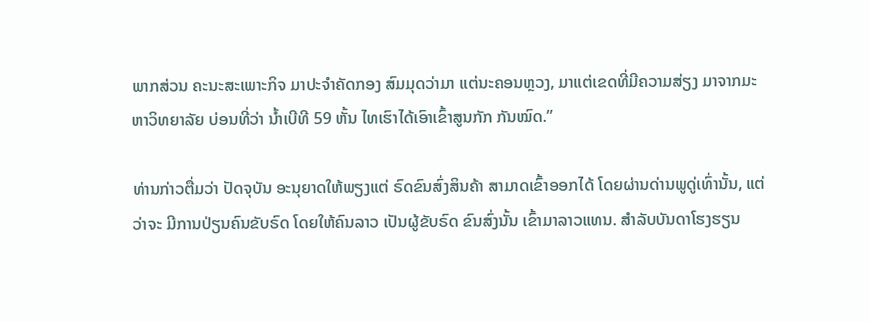ພາກສ່ວນ ຄະນະສະເພາະກິຈ ມາປະຈໍາຄັດກອງ ສົມມຸດວ່າມາ ແຕ່ນະຄອນຫຼວງ, ມາແຕ່ເຂດທີ່ມີຄວາມສ່ຽງ ມາຈາກມະຫາວິທຍາລັຍ ບ່ອນທີ່ວ່າ ນໍ້າເບີທີ 59 ຫັ້ນ ໄທເຮົາໄດ້ເອົາເຂົ້າສູນກັກ ກັນໝົດ.”

ທ່ານກ່າວຕື່ມວ່າ ປັດຈຸບັນ ອະນຸຍາດໃຫ້ພຽງແຕ່ ຣົດຂົນສົ່ງສິນຄ້າ ສາມາດເຂົ້າອອກໄດ້ ໂດຍຜ່ານດ່ານພູດູ່ເທົ່ານັ້ນ, ແຕ່ວ່າຈະ ມີການປ່ຽນຄົນຂັບຣົດ ໂດຍໃຫ້ຄົນລາວ ເປັນຜູ້ຂັບຣົດ ຂົນສົ່ງນັ້ນ ເຂົ້າມາລາວແທນ. ສໍາລັບບັນດາໂຮງຮຽນ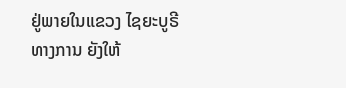ຢູ່ພາຍໃນແຂວງ ໄຊຍະບູຣີ ທາງການ ຍັງໃຫ້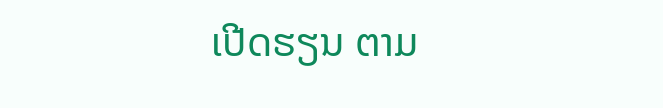ເປີດຮຽນ ຕາມ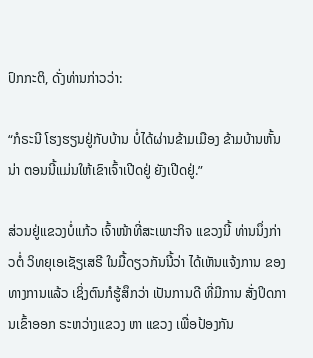ປົກກະຕິ, ດັ່ງທ່ານກ່າວວ່າ:

“ກໍຣະນີ ໂຮງຮຽນຢູ່ກັບບ້ານ ບໍ່ໄດ້ຜ່ານຂ້າມເມືອງ ຂ້າມບ້ານຫັ້ນນ່າ ຕອນນີ້ແມ່ນໃຫ້ເຂົາເຈົ້າເປີດຢູ່ ຍັງເປີດຢູ່.”

ສ່ວນຢູ່ແຂວງບໍ່ແກ້ວ ເຈົ້າໜ້າທີ່ສະເພາະກິຈ ແຂວງນີ້ ທ່ານນຶ່ງກ່າວຕໍ່ ວິທຍຸເອເຊັຽເສຣີ ໃນມື້ດຽວກັນນີ້ວ່າ ໄດ້ເຫັນແຈ້ງການ ຂອງທາງການແລ້ວ ເຊິ່ງຕົນກໍຮູ້ສຶກວ່າ ເປັນການດີ ທີ່ມີການ ສັ່ງປິດການເຂົ້າອອກ ຣະຫວ່າງແຂວງ ຫາ ແຂວງ ເພື່ອປ້ອງກັນ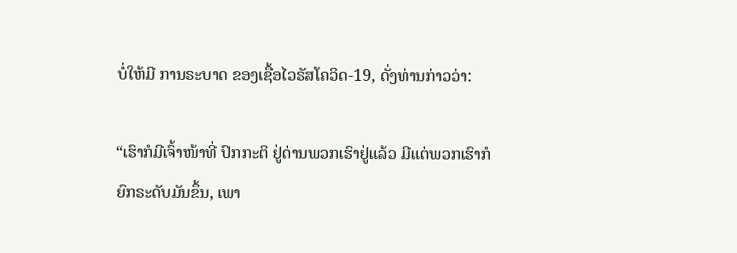ບໍ່ໃຫ້ມີ ການຣະບາດ ຂອງເຊື້ອໄວຣັສໂຄວິດ-19, ດັ່ງທ່ານກ່າວວ່າ:

“ເຮົາກໍມີເຈົ້າໜ້າທີ່ ປົກກະຕິ ຢູ່ດ່ານພວກເຮົາຢູ່ແລ້ວ ມີແຕ່ພວກເຮົາກໍຍົກຣະດັບມັນຂຶ້ນ, ເພາ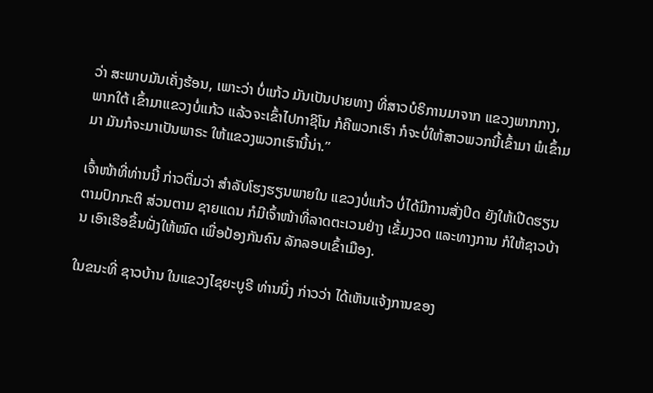ວ່າ ສະພາບມັນເຄັ່ງຮ້ອນ, ເພາະວ່າ ບໍ່ແກ້ວ ມັນເປັນປາຍທາງ ທີ່ສາວບໍຣິການມາຈາກ ແຂວງພາກກາງ, ພາກໃຕ້ ເຂົ້າມາແຂວງບໍ່ແກ້ວ ແລ້ວຈະເຂົ້າໄປກາຊິໂນ ກໍຄືພວກເຮົາ ກໍຈະບໍ່ໃຫ້ສາວພວກນີ້ເຂົ້າມາ ພໍເຂົ້າມມາ ມັນກໍຈະມາເປັນພາຣະ ໃຫ້ແຂວງພວກເຮົານີ້ນ່າ.”

ເຈົ້າໜ້າທີ່ທ່ານນີ້ ກ່າວຕື່ມວ່າ ສໍາລັບໂຮງຮຽນພາຍໃນ ແຂວງບໍ່ແກ້ວ ບໍ່ໄດ້ມີການສັ່ງປິດ ຍັງໃຫ້ເປີດຮຽນຕາມປົກກະຕິ ສ່ວນຕາມ ຊາຍແດນ ກໍມີເຈົ້າໜ້າທີ່ລາດຕະເວນຢ່າງ ເຂັ້ມງວດ ແລະທາງການ ກໍໃຫ້ຊາວບ້ານ ເອົາເຮືອຂຶ້ນຝັ່ງໃຫ້ໝົດ ເພື່ອປ້ອງກັນຄົນ ລັກລອບເຂົ້າເມືອງ.

ໃນຂນະທີ່ ຊາວບ້ານ ໃນແຂວງໄຊຍະບູຣີ ທ່ານນຶ່ງ ກ່າວວ່າ ໄດ້ເຫັນແຈ້ງການຂອງ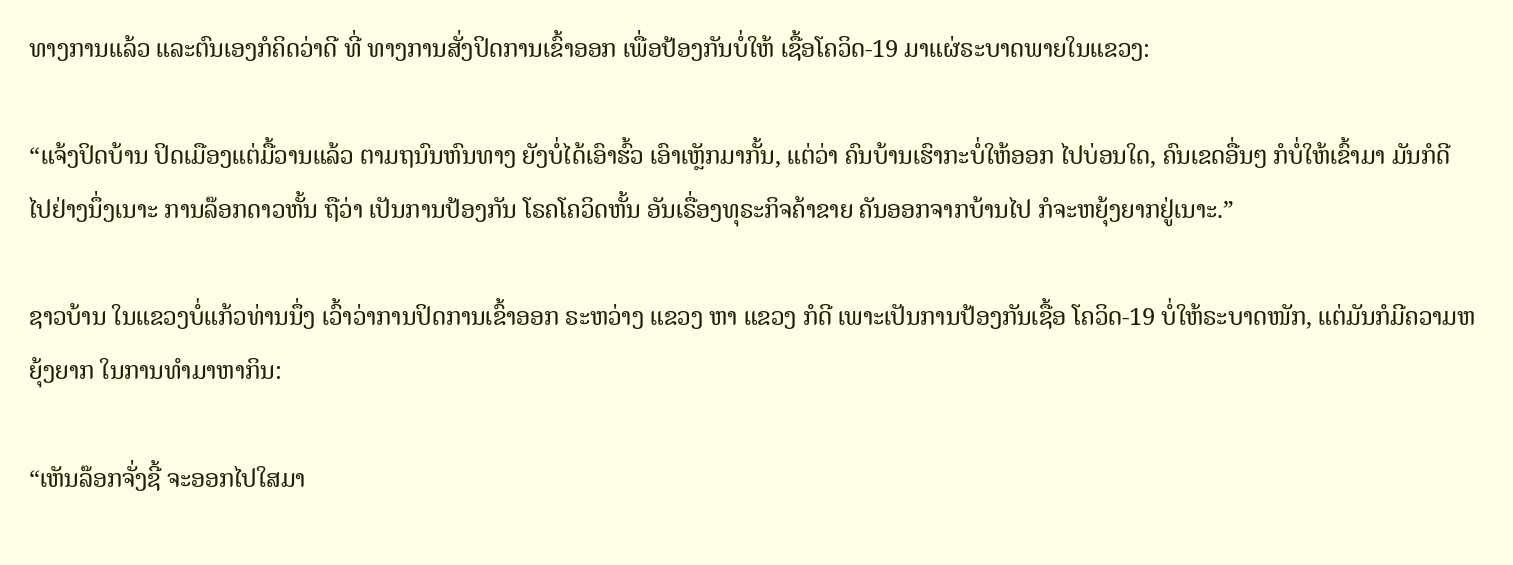ທາງການແລ້ວ ແລະຕົນເອງກໍຄິດວ່າດີ ທີ່ ທາງການສັ່ງປິດການເຂົ້າອອກ ເພື່ອປ້ອງກັນບໍ່ໃຫ້ ເຊື້ອໂຄວິດ-19 ມາແຜ່ຣະບາດພາຍໃນແຂວງ:

“ແຈ້ງປິດບ້ານ ປິດເມືອງແຕ່ມື້ວານແລ້ວ ຕາມຖນົນຫົນທາງ ຍັງບໍ່ໄດ້ເອົາຮົ້ວ ເອົາເຫຼັກມາກັ້ນ, ແຕ່ວ່າ ຄົນບ້ານເຮົາກະບໍ່ໃຫ້ອອກ ໄປບ່ອນໃດ, ຄົນເຂດອື່ນໆ ກໍບໍ່ໃຫ້ເຂົ້າມາ ມັນກໍດີ ໄປຢ່າງນຶ່ງເນາະ ການລ໊ອກດາວຫັ້ນ ຖືວ່າ ເປັນການປ້ອງກັນ ໂຣຄໂຄວິດຫັ້ນ ອັນເຣື່ອງທຸຣະກິຈຄ້າຂາຍ ຄັນອອກຈາກບ້ານໄປ ກໍຈະຫຍຸ້ງຍາກຢູ່ເນາະ.”

ຊາວບ້ານ ໃນແຂວງບໍ່ແກ້ວທ່ານນຶ່ງ ເວົ້າວ່າການປິດການເຂົ້າອອກ ຣະຫວ່າງ ແຂວງ ຫາ ແຂວງ ກໍດີ ເພາະເປັນການປ້ອງກັນເຊື້ອ ໂຄວິດ-19 ບໍ່ໃຫ້ຣະບາດໜັກ, ແຕ່ມັນກໍມີຄວາມຫຍຸ້ງຍາກ ໃນການທໍາມາຫາກິນ:

“ເຫັນລ໊ອກຈັ່ງຊີ້ ຈະອອກໄປໃສມາ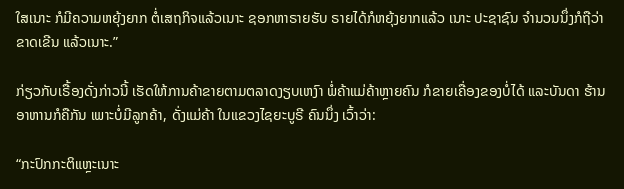ໃສເນາະ ກໍມີຄວາມຫຍຸ້ງຍາກ ຕໍ່ເສຖກິຈແລ້ວເນາະ ຊອກຫາຣາຍຮັບ ຣາຍໄດ້ກໍຫຍຸ້ງຍາກແລ້ວ ເນາະ ປະຊາຊົນ ຈໍານວນນຶ່ງກໍຖືວ່າ ຂາດເຂີນ ແລ້ວເນາະ.”

ກ່ຽວກັບເຣື້ອງດັ່ງກ່າວນີ້ ເຮັດໃຫ້ການຄ້າຂາຍຕາມຕລາດງຽບເຫງົາ ພໍ່ຄ້າແມ່ຄ້າຫຼາຍຄົນ ກໍຂາຍເຄື່ອງຂອງບໍ່ໄດ້ ແລະບັນດາ ຮ້ານອາຫານກໍຄືກັນ ເພາະບໍ່ມີລູກຄ້າ, ດັ່ງແມ່ຄ້າ ໃນແຂວງໄຊຍະບູຣີ ຄົນນຶ່ງ ເວົ້າວ່າ:

“ກະປົກກະຕິແຫຼະເນາະ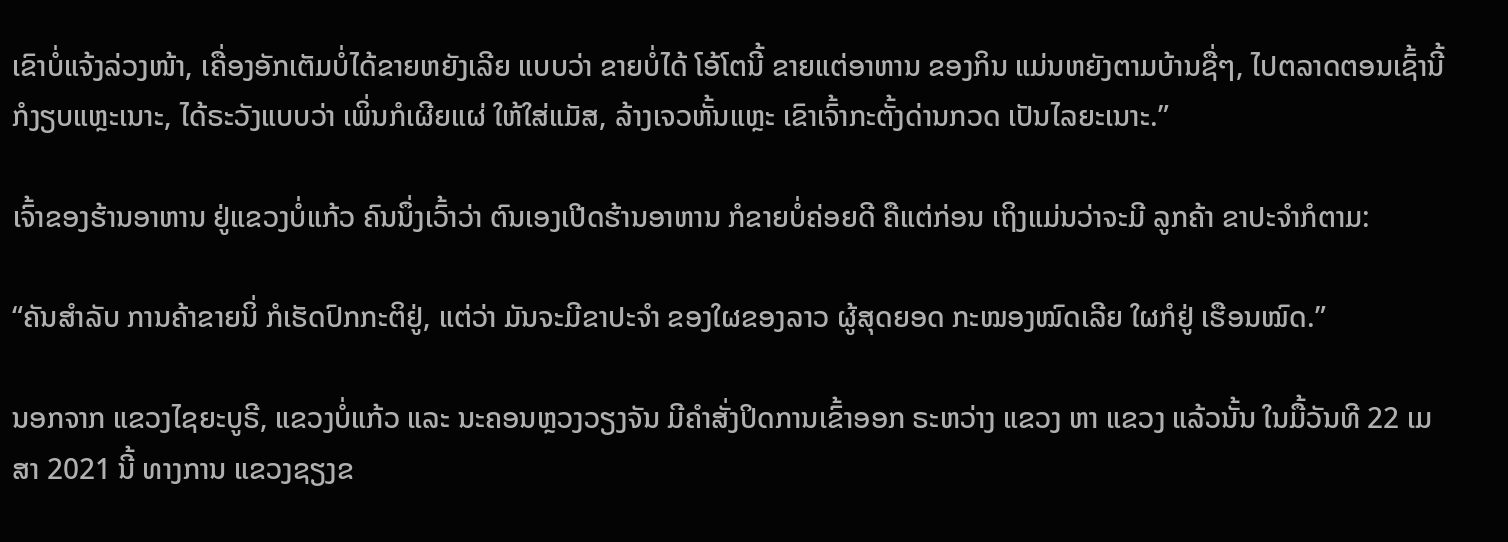ເຂົາບໍ່ແຈ້ງລ່ວງໜ້າ, ເຄື່ອງອັກເຕັມບໍ່ໄດ້ຂາຍຫຍັງເລີຍ ແບບວ່າ ຂາຍບໍ່ໄດ້ ໂອ້ໂຕນີ້ ຂາຍແຕ່ອາຫານ ຂອງກິນ ແມ່ນຫຍັງຕາມບ້ານຊື່ໆ, ໄປຕລາດຕອນເຊົ້ານີ້ ກໍງຽບແຫຼະເນາະ, ໄດ້ຣະວັງແບບວ່າ ເພິ່ນກໍເຜີຍແຜ່ ໃຫ້ໃສ່ແມັສ, ລ້າງເຈວຫັ້ນແຫຼະ ເຂົາເຈົ້າກະຕັ້ງດ່ານກວດ ເປັນໄລຍະເນາະ.”

ເຈົ້າຂອງຮ້ານອາຫານ ຢູ່ແຂວງບໍ່ແກ້ວ ຄົນນຶ່ງເວົ້າວ່າ ຕົນເອງເປີດຮ້ານອາຫານ ກໍຂາຍບໍ່ຄ່ອຍດີ ຄືແຕ່ກ່ອນ ເຖິງແມ່ນວ່າຈະມີ ລູກຄ້າ ຂາປະຈໍາກໍຕາມ:

“ຄັນສໍາລັບ ການຄ້າຂາຍນິ່ ກໍເຮັດປົກກະຕິຢູ່, ແຕ່ວ່າ ມັນຈະມີຂາປະຈໍາ ຂອງໃຜຂອງລາວ ຜູ້ສຸດຍອດ ກະໝອງໝົດເລີຍ ໃຜກໍຢູ່ ເຮືອນໝົດ.”

ນອກຈາກ ແຂວງໄຊຍະບູຣີ, ແຂວງບໍ່ແກ້ວ ແລະ ນະຄອນຫຼວງວຽງຈັນ ມີຄໍາສັ່ງປິດການເຂົ້າອອກ ຣະຫວ່າງ ແຂວງ ຫາ ແຂວງ ແລ້ວນັ້ນ ໃນມື້ວັນທີ 22 ເມສາ 2021 ນີ້ ທາງການ ແຂວງຊຽງຂ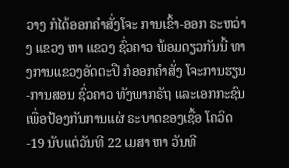ວາງ ກໍໄດ້ອອກຄໍາສັ່ງໂຈະ ການເຂົ້າ-ອອກ ຣະຫວ່າງ ແຂວງ ຫາ ແຂວງ ຊົ່ວຄາວ ພ້ອມດຽວກັນນີ້ ທາງການແຂວງອັດຕະປື ກໍອອກຄໍາສັ່ງ ໂຈະການຮຽນ-ການສອນ ຊົ່ວຄາວ ທັງພາກຣັຖ ແລະເອກກະຊົນ ເພື່ອປ້ອງກັນການແຜ່ ຣະບາດຂອງເຊື້ອ ໂຄວິດ-19 ນັບແຕ່ວັນທີ 22 ເມສາ ຫາ ວັນທີ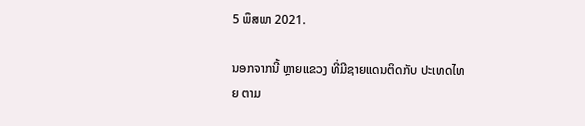5 ພຶສພາ 2021.

ນອກຈາກນີ້ ຫຼາຍແຂວງ ທີ່ມີຊາຍແດນຕິດກັບ ປະເທດໄທຍ ຕາມ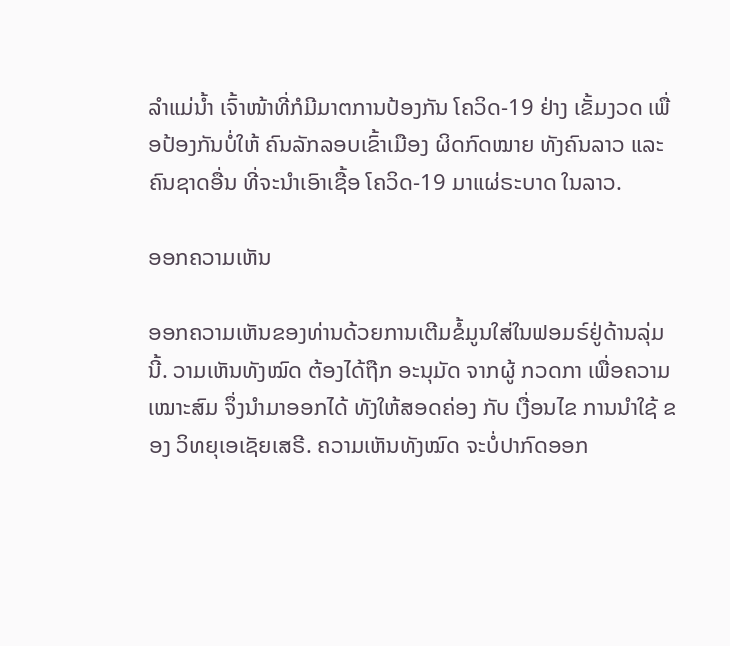ລໍາແມ່ນໍ້າ ເຈົ້າໜ້າທີ່ກໍມີມາຕການປ້ອງກັນ ໂຄວິດ-19 ຢ່າງ ເຂັ້ມງວດ ເພື່ອປ້ອງກັນບໍ່ໃຫ້ ຄົນລັກລອບເຂົ້າເມືອງ ຜິດກົດໝາຍ ທັງຄົນລາວ ແລະ ຄົນຊາດອື່ນ ທີ່ຈະນໍາເອົາເຊື້ອ ໂຄວິດ-19 ມາແຜ່ຣະບາດ ໃນລາວ.

ອອກຄວາມເຫັນ

ອອກຄວາມເຫັນຂອງທ່ານດ້ວຍການເຕີມຂໍ້ມູນໃສ່ໃນຟອມຣ໌ຢູ່ດ້ານລຸ່ມນີ້. ວາມເຫັນທັງໝົດ ຕ້ອງໄດ້ຖືກ ອະນຸມັດ ຈາກຜູ້ ກວດກາ ເພື່ອຄວາມເໝາະສົມ ຈຶ່ງນໍາມາອອກໄດ້ ທັງໃຫ້ສອດຄ່ອງ ກັບ ເງື່ອນໄຂ ການນຳໃຊ້ ຂອງ ວິທຍຸເອເຊັຍເສຣີ. ຄວາມເຫັນທັງໝົດ ຈະບໍ່ປາກົດອອກ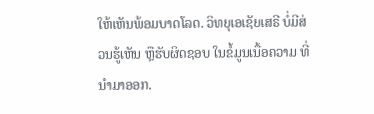ໃຫ້ເຫັນພ້ອມບາດໂລດ. ວິທຍຸເອເຊັຍເສຣີ ບໍ່ມີສ່ວນຮູ້ເຫັນ ຫຼືຮັບຜິດຊອບ ໃນຂໍ້ມູນເນື້ອຄວາມ ທີ່ນໍາມາອອກ.